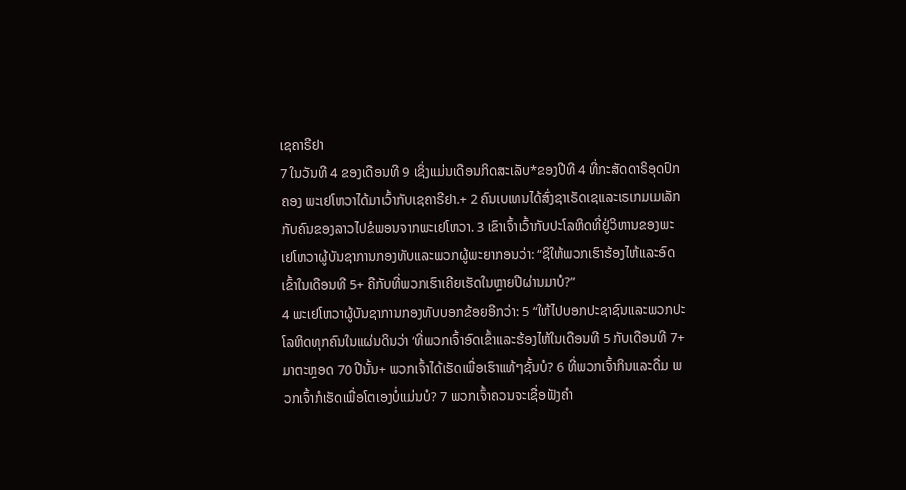ເຊຄາຣີຢາ
7 ໃນວັນທີ 4 ຂອງເດືອນທີ 9 ເຊິ່ງແມ່ນເດືອນກິດສະເລັບ*ຂອງປີທີ 4 ທີ່ກະສັດດາຣິອຸດປົກຄອງ ພະເຢໂຫວາໄດ້ມາເວົ້າກັບເຊຄາຣີຢາ.+ 2 ຄົນເບເທນໄດ້ສົ່ງຊາເຣັດເຊແລະເຣເກມເມເລັກກັບຄົນຂອງລາວໄປຂໍພອນຈາກພະເຢໂຫວາ. 3 ເຂົາເຈົ້າເວົ້າກັບປະໂລຫິດທີ່ຢູ່ວິຫານຂອງພະເຢໂຫວາຜູ້ບັນຊາການກອງທັບແລະພວກຜູ້ພະຍາກອນວ່າ: “ຊິໃຫ້ພວກເຮົາຮ້ອງໄຫ້ແລະອົດເຂົ້າໃນເດືອນທີ 5+ ຄືກັບທີ່ພວກເຮົາເຄີຍເຮັດໃນຫຼາຍປີຜ່ານມາບໍ?”
4 ພະເຢໂຫວາຜູ້ບັນຊາການກອງທັບບອກຂ້ອຍອີກວ່າ: 5 “ໃຫ້ໄປບອກປະຊາຊົນແລະພວກປະໂລຫິດທຸກຄົນໃນແຜ່ນດິນວ່າ ‘ທີ່ພວກເຈົ້າອົດເຂົ້າແລະຮ້ອງໄຫ້ໃນເດືອນທີ 5 ກັບເດືອນທີ 7+ ມາຕະຫຼອດ 70 ປີນັ້ນ+ ພວກເຈົ້າໄດ້ເຮັດເພື່ອເຮົາແທ້ໆຊັ້ນບໍ? 6 ທີ່ພວກເຈົ້າກິນແລະດື່ມ ພວກເຈົ້າກໍເຮັດເພື່ອໂຕເອງບໍ່ແມ່ນບໍ? 7 ພວກເຈົ້າຄວນຈະເຊື່ອຟັງຄຳ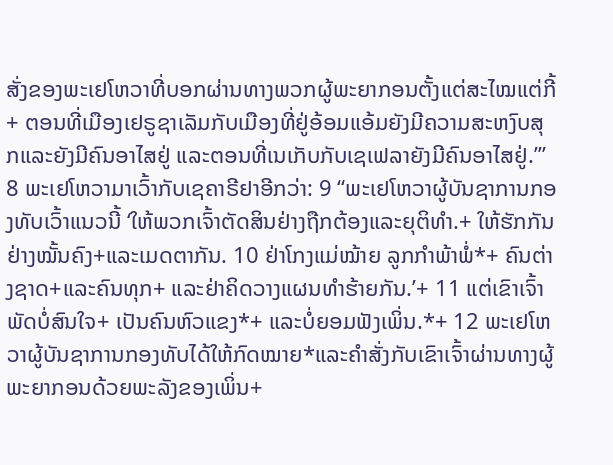ສັ່ງຂອງພະເຢໂຫວາທີ່ບອກຜ່ານທາງພວກຜູ້ພະຍາກອນຕັ້ງແຕ່ສະໄໝແຕ່ກີ້+ ຕອນທີ່ເມືອງເຢຣູຊາເລັມກັບເມືອງທີ່ຢູ່ອ້ອມແອ້ມຍັງມີຄວາມສະຫງົບສຸກແລະຍັງມີຄົນອາໄສຢູ່ ແລະຕອນທີ່ເນເກັບກັບເຊເຟລາຍັງມີຄົນອາໄສຢູ່.’”
8 ພະເຢໂຫວາມາເວົ້າກັບເຊຄາຣີຢາອີກວ່າ: 9 “ພະເຢໂຫວາຜູ້ບັນຊາການກອງທັບເວົ້າແນວນີ້ ‘ໃຫ້ພວກເຈົ້າຕັດສິນຢ່າງຖືກຕ້ອງແລະຍຸຕິທຳ.+ ໃຫ້ຮັກກັນຢ່າງໝັ້ນຄົງ+ແລະເມດຕາກັນ. 10 ຢ່າໂກງແມ່ໝ້າຍ ລູກກຳພ້າພໍ່*+ ຄົນຕ່າງຊາດ+ແລະຄົນທຸກ+ ແລະຢ່າຄິດວາງແຜນທຳຮ້າຍກັນ.’+ 11 ແຕ່ເຂົາເຈົ້າພັດບໍ່ສົນໃຈ+ ເປັນຄົນຫົວແຂງ*+ ແລະບໍ່ຍອມຟັງເພິ່ນ.*+ 12 ພະເຢໂຫວາຜູ້ບັນຊາການກອງທັບໄດ້ໃຫ້ກົດໝາຍ*ແລະຄຳສັ່ງກັບເຂົາເຈົ້າຜ່ານທາງຜູ້ພະຍາກອນດ້ວຍພະລັງຂອງເພິ່ນ+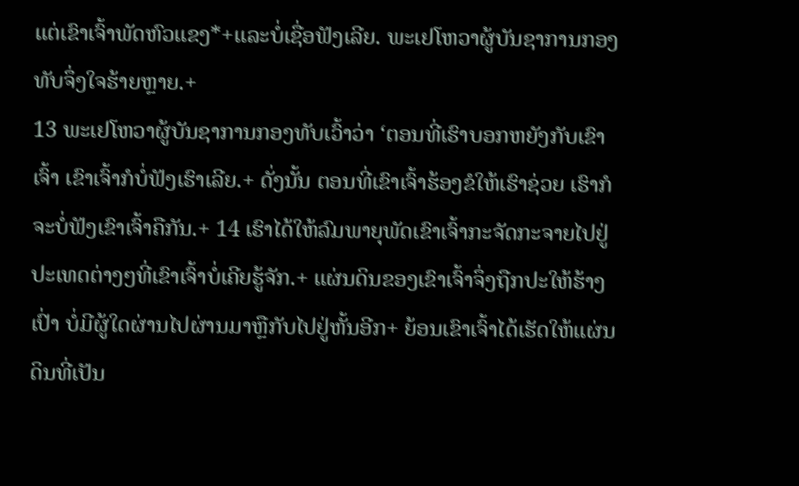ແຕ່ເຂົາເຈົ້າພັດຫົວແຂງ*+ແລະບໍ່ເຊື່ອຟັງເລີຍ. ພະເຢໂຫວາຜູ້ບັນຊາການກອງທັບຈຶ່ງໃຈຮ້າຍຫຼາຍ.+
13 ພະເຢໂຫວາຜູ້ບັນຊາການກອງທັບເວົ້າວ່າ ‘ຕອນທີ່ເຮົາບອກຫຍັງກັບເຂົາເຈົ້າ ເຂົາເຈົ້າກໍບໍ່ຟັງເຮົາເລີຍ.+ ດັ່ງນັ້ນ ຕອນທີ່ເຂົາເຈົ້າຮ້ອງຂໍໃຫ້ເຮົາຊ່ວຍ ເຮົາກໍຈະບໍ່ຟັງເຂົາເຈົ້າຄືກັນ.+ 14 ເຮົາໄດ້ໃຫ້ລົມພາຍຸພັດເຂົາເຈົ້າກະຈັດກະຈາຍໄປຢູ່ປະເທດຕ່າງໆທີ່ເຂົາເຈົ້າບໍ່ເຄີຍຮູ້ຈັກ.+ ແຜ່ນດິນຂອງເຂົາເຈົ້າຈຶ່ງຖືກປະໃຫ້ຮ້າງເປົ່າ ບໍ່ມີຜູ້ໃດຜ່ານໄປຜ່ານມາຫຼືກັບໄປຢູ່ຫັ້ນອີກ+ ຍ້ອນເຂົາເຈົ້າໄດ້ເຮັດໃຫ້ແຜ່ນດິນທີ່ເປັນ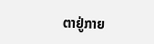ຕາຢູ່ກາຍ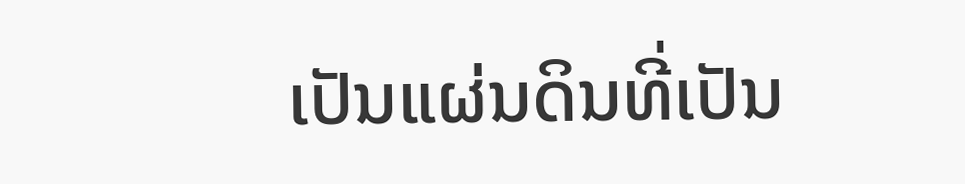ເປັນແຜ່ນດິນທີ່ເປັນ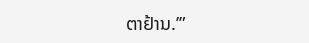ຕາຢ້ານ.’”